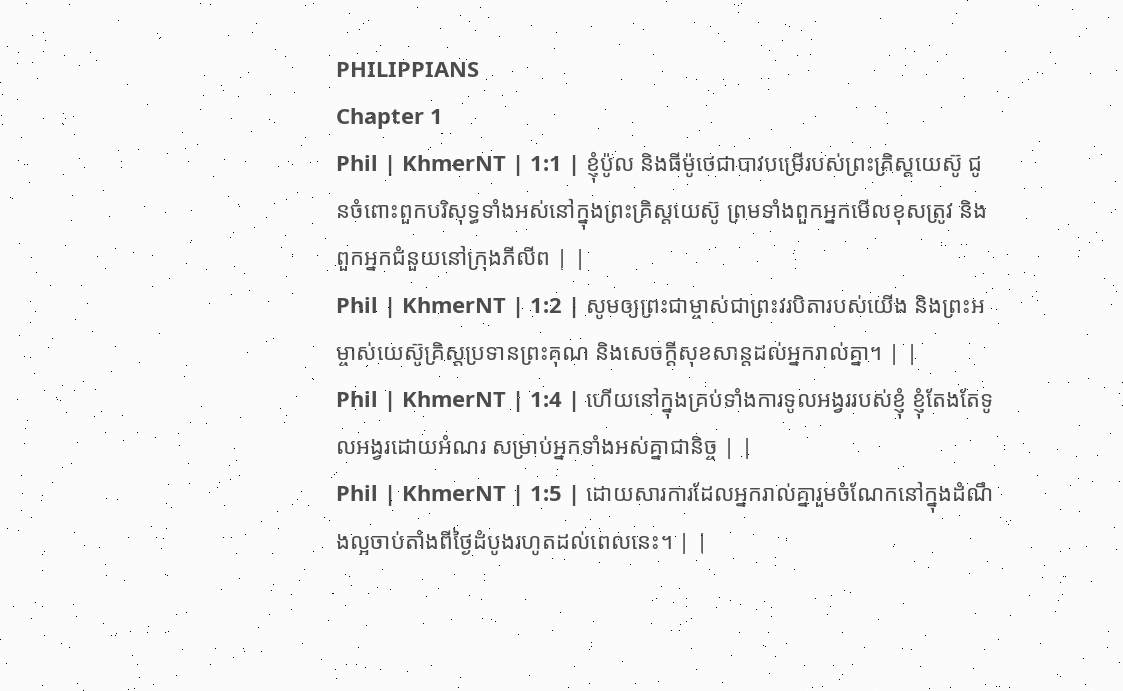PHILIPPIANS
Chapter 1
Phil | KhmerNT | 1:1 | ខ្ញុំប៉ូល និងធីម៉ូថេជាបាវបម្រើរបស់ព្រះគ្រិស្ដយេស៊ូ ជូនចំពោះពួកបរិសុទ្ធទាំងអស់នៅក្នុងព្រះគ្រិស្ដយេស៊ូ ព្រមទាំងពួកអ្នកមើលខុសត្រូវ និងពួកអ្នកជំនួយនៅក្រុងភីលីព | |
Phil | KhmerNT | 1:2 | សូមឲ្យព្រះជាម្ចាស់ជាព្រះវរបិតារបស់យើង និងព្រះអម្ចាស់យេស៊ូគ្រិស្តប្រទានព្រះគុណ និងសេចក្ដីសុខសាន្តដល់អ្នករាល់គ្នា។ | |
Phil | KhmerNT | 1:4 | ហើយនៅក្នុងគ្រប់ទាំងការទូលអង្វររបស់ខ្ញុំ ខ្ញុំតែងតែទូលអង្វរដោយអំណរ សម្រាប់អ្នកទាំងអស់គ្នាជានិច្ច | |
Phil | KhmerNT | 1:5 | ដោយសារការដែលអ្នករាល់គ្នារួមចំណែកនៅក្នុងដំណឹងល្អចាប់តាំងពីថ្ងៃដំបូងរហូតដល់ពេលនេះ។ | |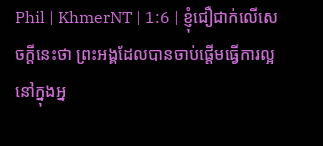Phil | KhmerNT | 1:6 | ខ្ញុំជឿជាក់លើសេចក្ដីនេះថា ព្រះអង្គដែលបានចាប់ផ្ដើមធ្វើការល្អនៅក្នុងអ្ន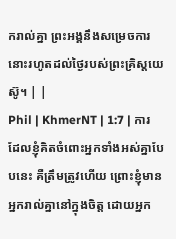ករាល់គ្នា ព្រះអង្គនឹងសម្រេចការនោះរហូតដល់ថ្ងៃរបស់ព្រះគ្រិស្ដយេស៊ូ។ | |
Phil | KhmerNT | 1:7 | ការដែលខ្ញុំគិតចំពោះអ្នកទាំងអស់គ្នាបែបនេះ គឺត្រឹមត្រូវហើយ ព្រោះខ្ញុំមានអ្នករាល់គ្នានៅក្នុងចិត្ត ដោយអ្នក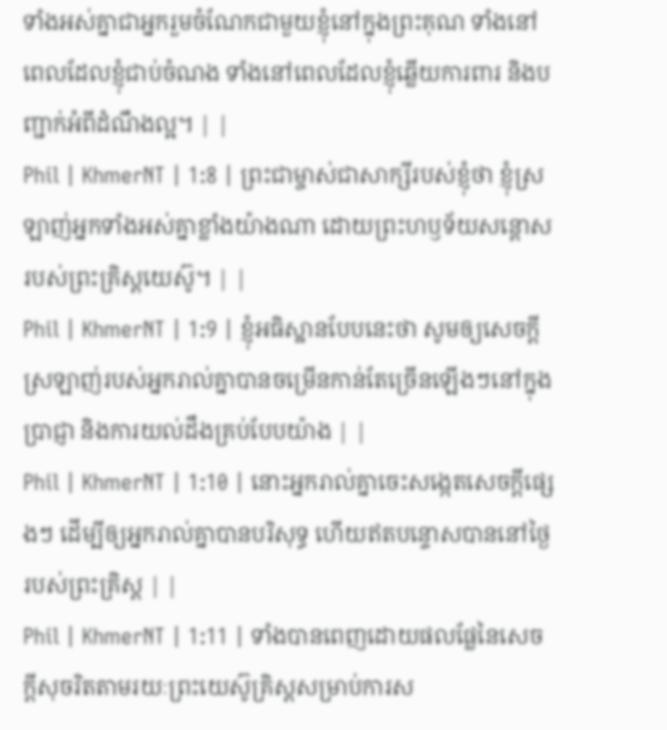ទាំងអស់គ្នាជាអ្នករួមចំណែកជាមួយខ្ញុំនៅក្នុងព្រះគុណ ទាំងនៅពេលដែលខ្ញុំជាប់ចំណង ទាំងនៅពេលដែលខ្ញុំឆ្លើយការពារ និងបញ្ជាក់អំពីដំណឹងល្អ។ | |
Phil | KhmerNT | 1:8 | ព្រះជាម្ចាស់ជាសាក្សីរបស់ខ្ញុំថា ខ្ញុំស្រឡាញ់អ្នកទាំងអស់គ្នាខ្លាំងយ៉ាងណា ដោយព្រះហឫទ័យសន្ដោសរបស់ព្រះគ្រិស្ដយេស៊ូ។ | |
Phil | KhmerNT | 1:9 | ខ្ញុំអធិស្ឋានបែបនេះថា សូមឲ្យសេចក្ដីស្រឡាញ់របស់អ្នករាល់គ្នាបានចម្រើនកាន់តែច្រើនឡើងៗនៅក្នុងប្រាជ្ញា និងការយល់ដឹងគ្រប់បែបយ៉ាង | |
Phil | KhmerNT | 1:10 | នោះអ្នករាល់គ្នាចេះសង្កេតសេចក្ដីផ្សេងៗ ដើម្បីឲ្យអ្នករាល់គ្នាបានបរិសុទ្ធ ហើយឥតបន្ទោសបាននៅថ្ងៃរបស់ព្រះគ្រិស្ដ | |
Phil | KhmerNT | 1:11 | ទាំងបានពេញដោយផលផ្លែនៃសេចក្ដីសុចរិតតាមរយៈព្រះយេស៊ូគ្រិស្ដសម្រាប់ការស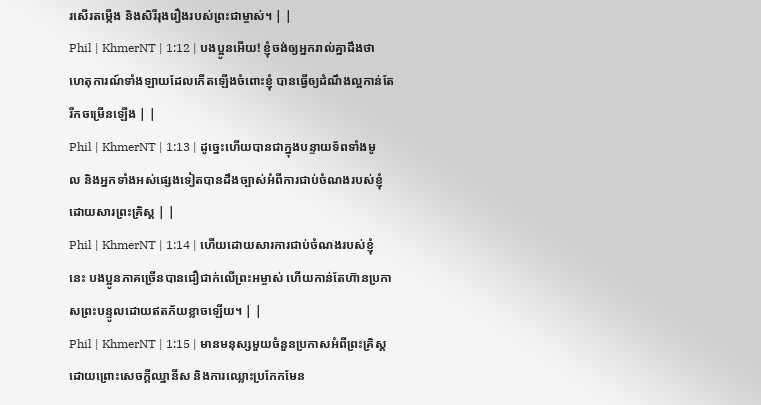រសើរតម្កើង និងសិរីរុងរឿងរបស់ព្រះជាម្ចាស់។ | |
Phil | KhmerNT | 1:12 | បងប្អូនអើយ! ខ្ញុំចង់ឲ្យអ្នករាល់គ្នាដឹងថា ហេតុការណ៍ទាំងឡាយដែលកើតឡើងចំពោះខ្ញុំ បានធ្វើឲ្យដំណឹងល្អកាន់តែរីកចម្រើនឡើង | |
Phil | KhmerNT | 1:13 | ដូច្នេះហើយបានជាក្នុងបន្ទាយទ័ពទាំងមូល និងអ្នកទាំងអស់ផ្សេងទៀតបានដឹងច្បាស់អំពីការជាប់ចំណងរបស់ខ្ញុំដោយសារព្រះគ្រិស្ដ | |
Phil | KhmerNT | 1:14 | ហើយដោយសារការជាប់ចំណងរបស់ខ្ញុំនេះ បងប្អូនភាគច្រើនបានជឿជាក់លើព្រះអម្ចាស់ ហើយកាន់តែហ៊ានប្រកាសព្រះបន្ទូលដោយឥតភ័យខ្លាចឡើយ។ | |
Phil | KhmerNT | 1:15 | មានមនុស្សមួយចំនួនប្រកាសអំពីព្រះគ្រិស្ដ ដោយព្រោះសេចក្ដីឈ្នានីស និងការឈ្លោះប្រកែកមែន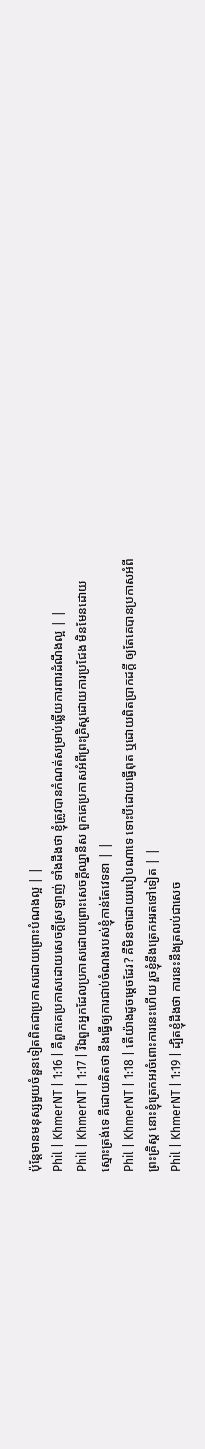ប៉ុន្ដែមានមនុស្សមួយចំនួនទៀតពិតជាប្រកាសដោយព្រោះបំណងល្អ | |
Phil | KhmerNT | 1:16 | គឺពួកគេប្រកាសដោយសេចក្ដីស្រឡាញ់ ទាំងដឹងថា ខ្ញុំត្រូវបានកំណត់សម្រាប់ឆ្លើយការពារដំណឹងល្អ | |
Phil | KhmerNT | 1:17 | រីឯពួកអ្នកដែលប្រកាសដោយព្រោះសេចក្ដីឈ្នានីស ពួកគេប្រកាសអំពីព្រះគ្រិស្ដដោយការប្រជែង មិនមែនដោយស្មោះត្រង់ទេ គឺដោយគិតថា នឹងធ្វើឲ្យការជាប់ចំណងរបស់ខ្ញុំកាន់តែវេទនា | |
Phil | KhmerNT | 1:18 | តើយ៉ាងដូចម្ដេចដែរ? គឺមិនថាដោយរបៀបណាទេ ទោះបីដោយធ្វើពុត ឬដោយពិតប្រាកដក្ដី ឲ្យតែគេបានប្រកាសអំពីព្រះគ្រិស្ដ នោះខ្ញុំត្រេកអរចំពោះការនេះហើយ រួចខ្ញុំនឹងត្រេកអរតទៅទៀត | |
Phil | KhmerNT | 1:19 | ដ្បិតខ្ញុំដឹងថា ការនេះនឹងត្រលប់ជាសេច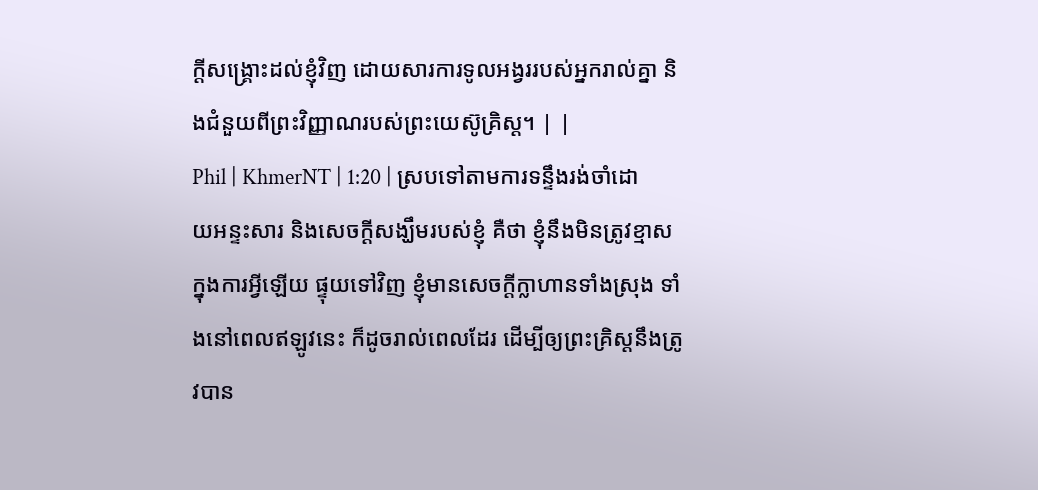ក្ដីសង្គ្រោះដល់ខ្ញុំវិញ ដោយសារការទូលអង្វររបស់អ្នករាល់គ្នា និងជំនួយពីព្រះវិញ្ញាណរបស់ព្រះយេស៊ូគ្រិស្ដ។ | |
Phil | KhmerNT | 1:20 | ស្របទៅតាមការទន្ទឹងរង់ចាំដោយអន្ទះសារ និងសេចក្ដីសង្ឃឹមរបស់ខ្ញុំ គឺថា ខ្ញុំនឹងមិនត្រូវខ្មាសក្នុងការអ្វីឡើយ ផ្ទុយទៅវិញ ខ្ញុំមានសេចក្ដីក្លាហានទាំងស្រុង ទាំងនៅពេលឥឡូវនេះ ក៏ដូចរាល់ពេលដែរ ដើម្បីឲ្យព្រះគ្រិស្ដនឹងត្រូវបាន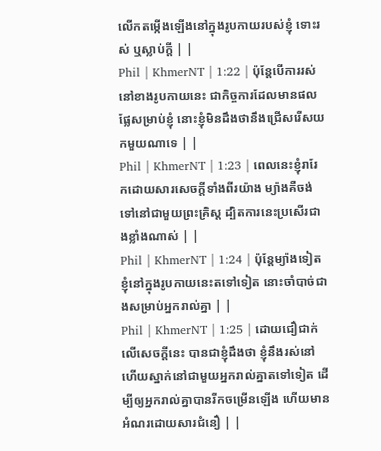លើកតម្កើងឡើងនៅក្នុងរូបកាយរបស់ខ្ញុំ ទោះរស់ ឬស្លាប់ក្ដី | |
Phil | KhmerNT | 1:22 | ប៉ុន្ដែបើការរស់នៅខាងរូបកាយនេះ ជាកិច្ចការដែលមានផលផ្លែសម្រាប់ខ្ញុំ នោះខ្ញុំមិនដឹងថានឹងជ្រើសរើសយកមួយណាទេ | |
Phil | KhmerNT | 1:23 | ពេលនេះខ្ញុំរារែកដោយសារសេចក្ដីទាំងពីរយ៉ាង ម្យ៉ាងគឺចង់ទៅនៅជាមួយព្រះគ្រិស្ដ ដ្បិតការនេះប្រសើរជាងខ្លាំងណាស់ | |
Phil | KhmerNT | 1:24 | ប៉ុន្ដែម្យ៉ាងទៀត ខ្ញុំនៅក្នុងរូបកាយនេះតទៅទៀត នោះចាំបាច់ជាងសម្រាប់អ្នករាល់គ្នា | |
Phil | KhmerNT | 1:25 | ដោយជឿជាក់លើសេចក្ដីនេះ បានជាខ្ញុំដឹងថា ខ្ញុំនឹងរស់នៅ ហើយស្នាក់នៅជាមួយអ្នករាល់គ្នាតទៅទៀត ដើម្បីឲ្យអ្នករាល់គ្នាបានរីកចម្រើនឡើង ហើយមានអំណរដោយសារជំនឿ | |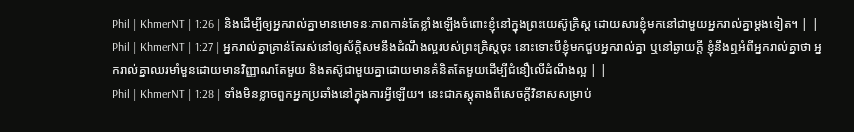Phil | KhmerNT | 1:26 | និងដើម្បីឲ្យអ្នករាល់គ្នាមានមោទនៈភាពកាន់តែខ្លាំងឡើងចំពោះខ្ញុំនៅក្នុងព្រះយេស៊ូគ្រិស្ដ ដោយសារខ្ញុំមកនៅជាមួយអ្នករាល់គ្នាម្ដងទៀត។ | |
Phil | KhmerNT | 1:27 | អ្នករាល់គ្នាគ្រាន់តែរស់នៅឲ្យស័ក្ដិសមនឹងដំណឹងល្អរបស់ព្រះគ្រិស្ដចុះ នោះទោះបីខ្ញុំមកជួបអ្នករាល់គ្នា ឬនៅឆ្ងាយក្ដី ខ្ញុំនឹងឮអំពីអ្នករាល់គ្នាថា អ្នករាល់គ្នាឈរមាំមួនដោយមានវិញ្ញាណតែមួយ និងតស៊ូជាមួយគ្នាដោយមានគំនិតតែមួយដើម្បីជំនឿលើដំណឹងល្អ | |
Phil | KhmerNT | 1:28 | ទាំងមិនខ្លាចពួកអ្នកប្រឆាំងនៅក្នុងការអ្វីឡើយ។ នេះជាភស្ដុតាងពីសេចក្ដីវិនាសសម្រាប់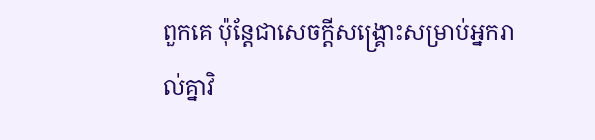ពួកគេ ប៉ុន្ដែជាសេចក្ដីសង្គ្រោះសម្រាប់អ្នករាល់គ្នាវិ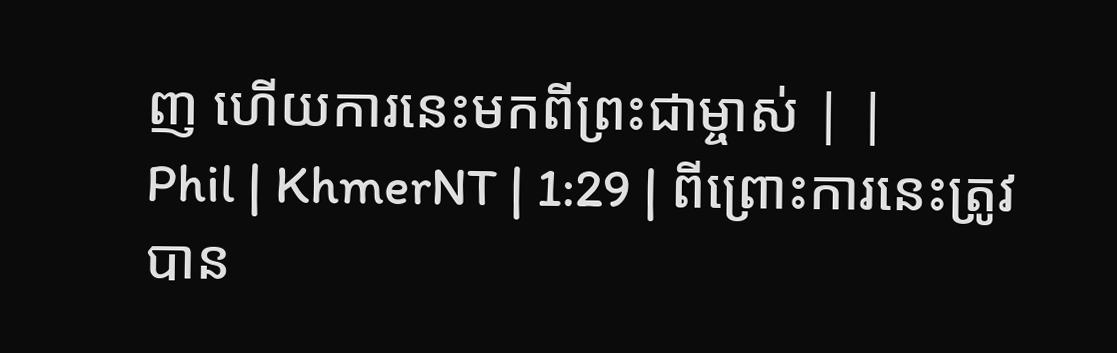ញ ហើយការនេះមកពីព្រះជាម្ចាស់ | |
Phil | KhmerNT | 1:29 | ពីព្រោះការនេះត្រូវបាន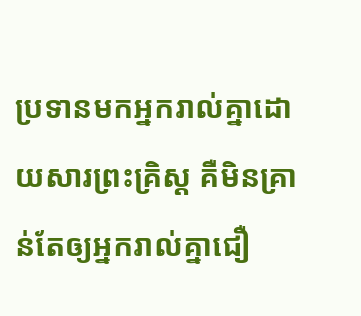ប្រទានមកអ្នករាល់គ្នាដោយសារព្រះគ្រិស្ដ គឺមិនគ្រាន់តែឲ្យអ្នករាល់គ្នាជឿ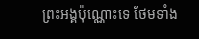ព្រះអង្គប៉ុណ្ណោះទេ ថែមទាំង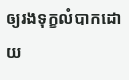ឲ្យរងទុក្ខលំបាកដោយ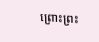ព្រោះព្រះ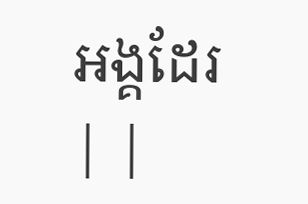អង្គដែរ | |